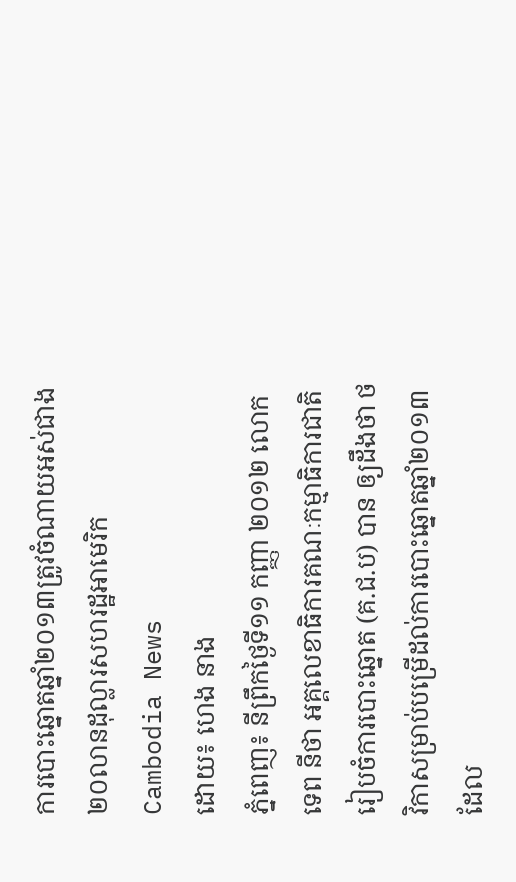ការបោះឆ្នោតឆ្នាំ២០១៣ត្រូវចំណាយអស់ជាង២០លានដុល្លារសហរដ្ឋអាមេរិក
Cambodia News
ដោយ៖ ហេង នាង
ភ្នំពេញ៖ នីព្រឹកថ្ងៃទី១១ កញ្ញា ២០១២ លោក ទេព នីថា អគ្គលេខាធិការគណៈកម្មាធិការជាតិរៀបចំការបោះឆ្នោត (គ.ជ.ប) បាន ឲ្យដឹងថា ថវិកាសម្រាប់បម្រើដល់ការបោះឆ្នោតឆ្នាំ២០១៣ ដែល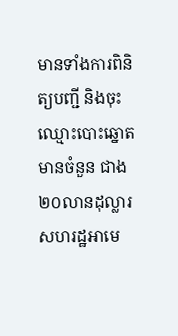មានទាំងការពិនិត្យបញ្ជី និងចុះឈ្មោះបោះឆ្នោតមានចំនួន ជាង២០លានដុល្លារសហរដ្ឋអាមេ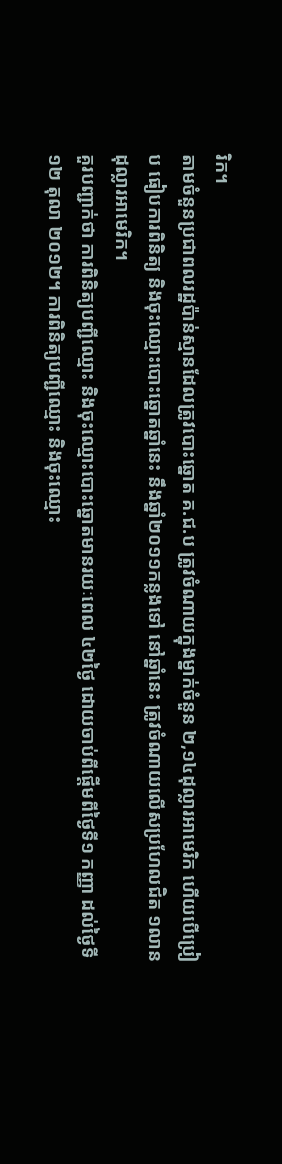រិក។
តាមចំនួនប្រជាពលរដ្ឋប៉ាន់ស្មានដែលត្រូវបោះឆ្នោត គ.ជ.ប ត្រូវចំណាយក្នុងម្នាក់ចំនួន ២,១៤ដុល្លារអាមេរិក ហើយបើប្រៀប ធៀបការពិនិត្យ និងចុះឈ្មោះបោះឆ្នោតឆ្នាំនេះ នឹងឆ្នាំ២០១១កន្លងទៅ នៅឆ្នាំនេះ ត្រូវចំណាយលើសប្រហែលជិត ១លាន ដុល្លារអាមេរិក។
គួរបញ្ជាក់ថា ការពិនិត្យបញ្ជីឈ្មោះ និងចុះឈ្មោះបោះឆ្នោតមានរយៈពេល ៤២ថ្ងៃ ដោយចាប់ពីផ្ដើមពីថ្ងៃទី១ កញ្ញា ដល់ថ្ងៃទី១២ តុលា ២០១២។ ការពិនិត្យបញ្ជីឈ្មោះ និងចុះឈ្មោះ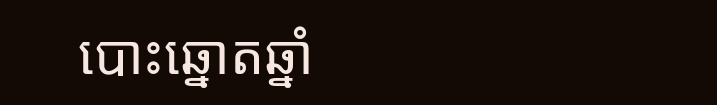បោះឆ្នោតឆ្នាំ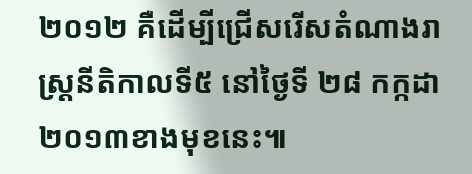២០១២ គឺដើម្បីជ្រើសរើសតំណាងរាស្ដ្រនីតិកាលទី៥ នៅថ្ងៃទី ២៨ កក្កដា ២០១៣ខាងមុខនេះ៕